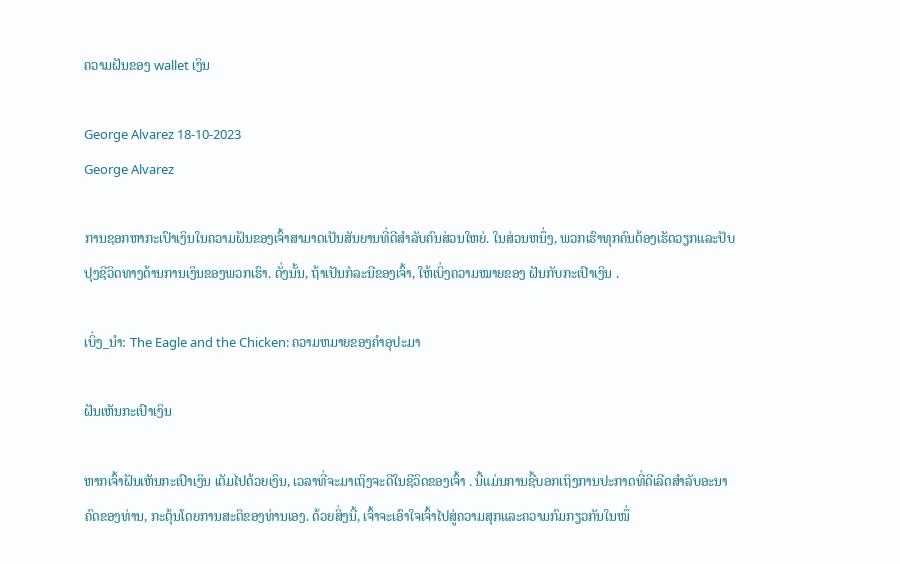ຄວາມຝັນຂອງ wallet ເງິນ

George Alvarez 18-10-2023
George Alvarez

ການຊອກຫາກະເປົາເງິນໃນຄວາມຝັນຂອງເຈົ້າສາມາດເປັນສັນຍານທີ່ດີສຳລັບຄົນສ່ວນໃຫຍ່. ໃນສ່ວນຫນຶ່ງ, ພວກເຮົາທຸກຄົນຕ້ອງເຮັດວຽກແລະປັບປຸງຊີວິດທາງດ້ານການເງິນຂອງພວກເຮົາ. ດັ່ງນັ້ນ, ຖ້າເປັນກໍລະນີຂອງເຈົ້າ, ໃຫ້ເບິ່ງຄວາມໝາຍຂອງ ຝັນກັບກະເປົາເງິນ .

ເບິ່ງ_ນຳ: The Eagle and the Chicken: ຄວາມຫມາຍຂອງຄໍາອຸປະມາ

ຝັນເຫັນກະເປົາເງິນ

ຫາກເຈົ້າຝັນເຫັນກະເປົາເງິນ ເຕັມໄປດ້ວຍເງິນ, ເວລາທີ່ຈະມາເຖິງຈະດີໃນຊີວິດຂອງເຈົ້າ . ນີ້ແມ່ນການຊີ້ບອກເຖິງການປະກາດທີ່ດີເລີດສໍາລັບອະນາຄົດຂອງທ່ານ, ກະຕຸ້ນໂດຍການສະຕິຂອງທ່ານເອງ. ດ້ວຍສິ່ງນີ້, ເຈົ້າຈະເອົາໃຈເຈົ້າໄປສູ່ຄວາມສຸກແລະຄວາມກົມກຽວກັນໃນໜຶ່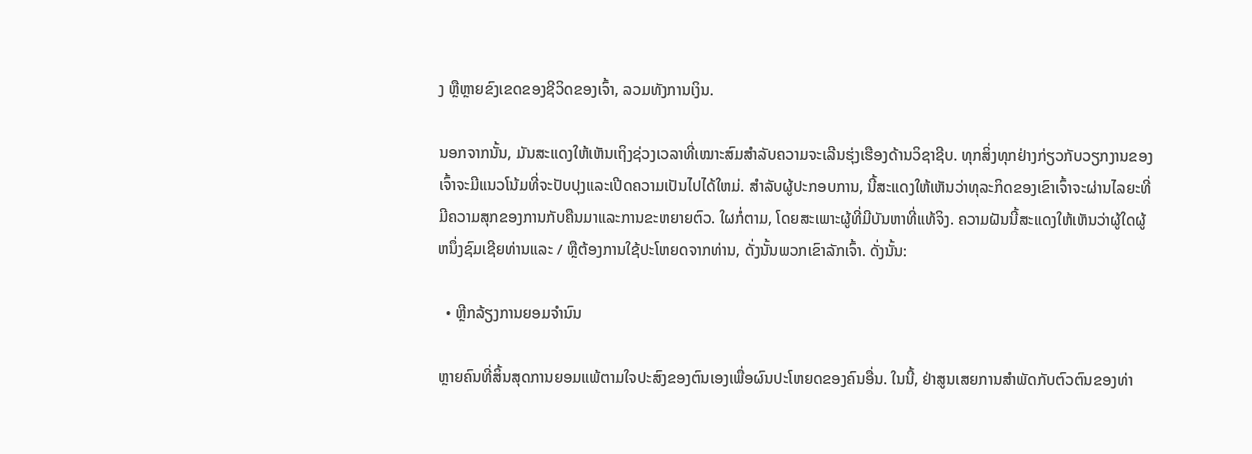ງ ຫຼືຫຼາຍຂົງເຂດຂອງຊີວິດຂອງເຈົ້າ, ລວມທັງການເງິນ.

ນອກຈາກນັ້ນ, ມັນສະແດງໃຫ້ເຫັນເຖິງຊ່ວງເວລາທີ່ເໝາະສົມສຳລັບຄວາມຈະເລີນຮຸ່ງເຮືອງດ້ານວິຊາຊີບ. ທຸກສິ່ງທຸກຢ່າງກ່ຽວກັບວຽກງານຂອງເຈົ້າຈະມີແນວໂນ້ມທີ່ຈະປັບປຸງແລະເປີດຄວາມເປັນໄປໄດ້ໃຫມ່. ສໍາລັບຜູ້ປະກອບການ, ນີ້ສະແດງໃຫ້ເຫັນວ່າທຸລະກິດຂອງເຂົາເຈົ້າຈະຜ່ານໄລຍະທີ່ມີຄວາມສຸກຂອງການກັບຄືນມາແລະການຂະຫຍາຍຕົວ. ໃຜກໍ່ຕາມ, ໂດຍສະເພາະຜູ້ທີ່ມີບັນຫາທີ່ແທ້ຈິງ. ຄວາມຝັນນີ້ສະແດງໃຫ້ເຫັນວ່າຜູ້ໃດຜູ້ຫນຶ່ງຊົມເຊີຍທ່ານແລະ / ຫຼືຕ້ອງການໃຊ້ປະໂຫຍດຈາກທ່ານ, ດັ່ງນັ້ນພວກເຂົາລັກເຈົ້າ. ດັ່ງນັ້ນ:

  • ຫຼີກລ້ຽງການຍອມຈຳນົນ

ຫຼາຍຄົນທີ່ສິ້ນສຸດການຍອມແພ້ຕາມໃຈປະສົງຂອງຕົນເອງເພື່ອຜົນປະໂຫຍດຂອງຄົນອື່ນ. ໃນນີ້, ຢ່າສູນເສຍການສໍາພັດກັບຕົວຕົນຂອງທ່າ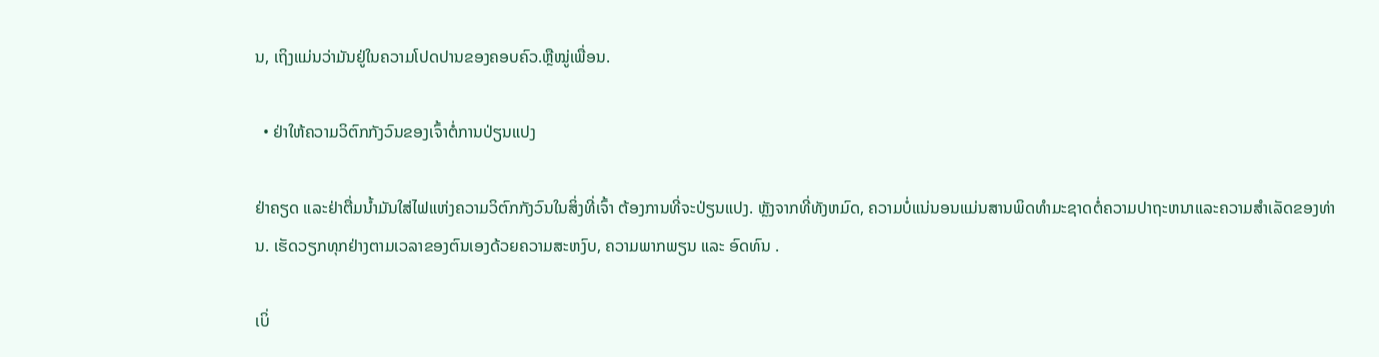ນ, ເຖິງແມ່ນວ່າມັນຢູ່ໃນຄວາມໂປດປານຂອງຄອບຄົວ.ຫຼືໝູ່ເພື່ອນ.

  • ຢ່າໃຫ້ຄວາມວິຕົກກັງວົນຂອງເຈົ້າຕໍ່ການປ່ຽນແປງ

ຢ່າຄຽດ ແລະຢ່າຕື່ມນໍ້າມັນໃສ່ໄຟແຫ່ງຄວາມວິຕົກກັງວົນໃນສິ່ງທີ່ເຈົ້າ ຕ້ອງການທີ່ຈະປ່ຽນແປງ. ຫຼັງຈາກທີ່ທັງຫມົດ, ຄວາມບໍ່ແນ່ນອນແມ່ນສານພິດທໍາມະຊາດຕໍ່ຄວາມປາຖະຫນາແລະຄວາມສໍາເລັດຂອງທ່ານ. ເຮັດວຽກທຸກຢ່າງຕາມເວລາຂອງຕົນເອງດ້ວຍຄວາມສະຫງົບ, ຄວາມພາກພຽນ ແລະ ອົດທົນ .

ເບິ່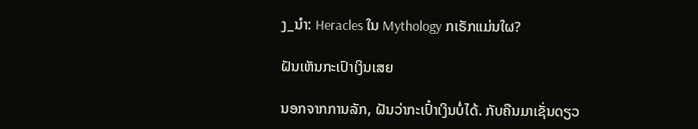ງ_ນຳ: Heracles ໃນ Mythology ກເຣັກແມ່ນໃຜ?

ຝັນເຫັນກະເປົາເງິນເສຍ

ນອກຈາກການລັກ, ຝັນວ່າກະເປົ໋າເງິນບໍ່ໄດ້. ກັບຄືນມາເຊັ່ນດຽວ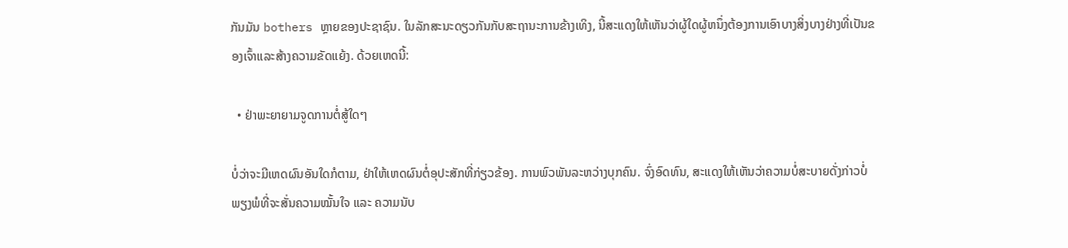ກັນມັນ bothers ຫຼາຍຂອງປະຊາຊົນ. ໃນລັກສະນະດຽວກັນກັບສະຖານະການຂ້າງເທິງ, ນີ້ສະແດງໃຫ້ເຫັນວ່າຜູ້ໃດຜູ້ຫນຶ່ງຕ້ອງການເອົາບາງສິ່ງບາງຢ່າງທີ່ເປັນຂອງເຈົ້າແລະສ້າງຄວາມຂັດແຍ້ງ. ດ້ວຍເຫດນີ້:

  • ຢ່າພະຍາຍາມຈູດການຕໍ່ສູ້ໃດໆ

ບໍ່ວ່າຈະມີເຫດຜົນອັນໃດກໍຕາມ, ຢ່າໃຫ້ເຫດຜົນຕໍ່ອຸປະສັກທີ່ກ່ຽວຂ້ອງ. ການພົວພັນລະຫວ່າງບຸກຄົນ. ຈົ່ງອົດທົນ, ສະແດງໃຫ້ເຫັນວ່າຄວາມບໍ່ສະບາຍດັ່ງກ່າວບໍ່ພຽງພໍທີ່ຈະສັ່ນຄວາມໝັ້ນໃຈ ແລະ ຄວາມນັບ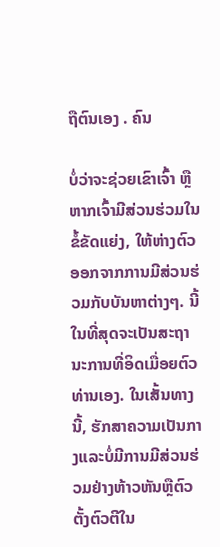ຖືຕົນເອງ . ຄົນ

ບໍ່ວ່າຈະຊ່ວຍເຂົາເຈົ້າ ຫຼືຫາກເຈົ້າມີສ່ວນຮ່ວມໃນຂໍ້ຂັດແຍ່ງ, ໃຫ້ຫ່າງຕົວອອກຈາກການມີສ່ວນຮ່ວມກັບບັນຫາຕ່າງໆ. ນີ້ໃນທີ່ສຸດຈະເປັນສະຖານະການທີ່ອິດເມື່ອຍຕົວທ່ານເອງ. ໃນເສັ້ນທາງນີ້, ຮັກສາຄວາມເປັນກາງແລະບໍ່ມີການມີສ່ວນຮ່ວມຢ່າງຫ້າວຫັນຫຼືຕົວຕັ້ງຕົວຕີໃນ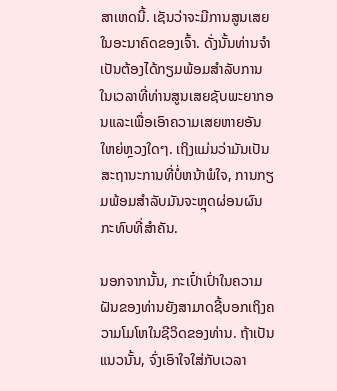ສາເຫດນີ້. ເຊັນວ່າຈະມີການສູນເສຍໃນອະນາຄົດຂອງເຈົ້າ. ດັ່ງນັ້ນທ່ານຈໍາເປັນຕ້ອງໄດ້ກຽມພ້ອມສໍາລັບການໃນເວລາທີ່ທ່ານສູນເສຍຊັບພະຍາກອນແລະເພື່ອເອົາຄວາມເສຍຫາຍອັນໃຫຍ່ຫຼວງໃດໆ. ເຖິງແມ່ນວ່າມັນເປັນສະຖານະການທີ່ບໍ່ຫນ້າພໍໃຈ, ການກຽມພ້ອມສໍາລັບມັນຈະຫຼຸດຜ່ອນຜົນກະທົບທີ່ສໍາຄັນ.

ນອກຈາກນັ້ນ, ກະເປົ໋າເປົ່າໃນຄວາມຝັນຂອງທ່ານຍັງສາມາດຊີ້ບອກເຖິງຄວາມໂມໂຫໃນຊີວິດຂອງທ່ານ. ຖ້າເປັນແນວນັ້ນ, ຈົ່ງເອົາໃຈໃສ່ກັບເວລາ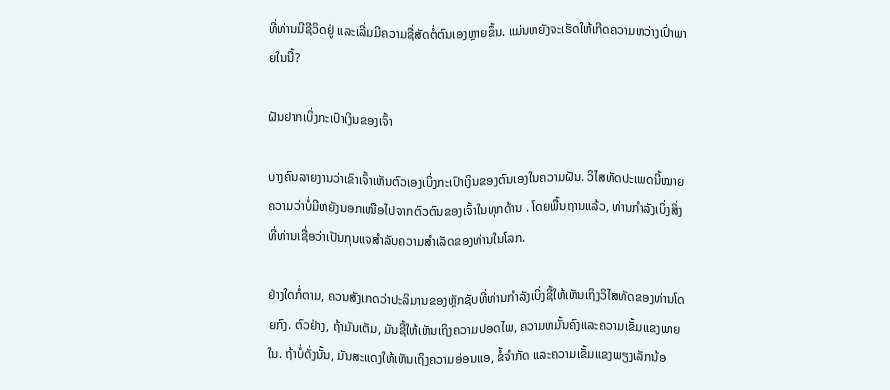ທີ່ທ່ານມີຊີວິດຢູ່ ແລະເລີ່ມມີຄວາມຊື່ສັດຕໍ່ຕົນເອງຫຼາຍຂຶ້ນ. ແມ່ນຫຍັງຈະເຮັດໃຫ້ເກີດຄວາມຫວ່າງເປົ່າພາຍໃນນີ້?

ຝັນຢາກເບິ່ງກະເປົາເງິນຂອງເຈົ້າ

ບາງຄົນລາຍງານວ່າເຂົາເຈົ້າເຫັນຕົວເອງເບິ່ງກະເປົາເງິນຂອງຕົນເອງໃນຄວາມຝັນ. ວິໄສທັດປະເພດນີ້ໝາຍຄວາມວ່າບໍ່ມີຫຍັງນອກເໜືອໄປຈາກຕົວຕົນຂອງເຈົ້າໃນທຸກດ້ານ . ໂດຍພື້ນຖານແລ້ວ, ທ່ານກໍາລັງເບິ່ງສິ່ງທີ່ທ່ານເຊື່ອວ່າເປັນກຸນແຈສໍາລັບຄວາມສໍາເລັດຂອງທ່ານໃນໂລກ.

ຢ່າງໃດກໍ່ຕາມ, ຄວນສັງເກດວ່າປະລິມານຂອງຫຼັກຊັບທີ່ທ່ານກໍາລັງເບິ່ງຊີ້ໃຫ້ເຫັນເຖິງວິໄສທັດຂອງທ່ານໂດຍກົງ. ຕົວຢ່າງ, ຖ້າມັນເຕັມ, ມັນຊີ້ໃຫ້ເຫັນເຖິງຄວາມປອດໄພ, ຄວາມຫມັ້ນຄົງແລະຄວາມເຂັ້ມແຂງພາຍໃນ. ຖ້າບໍ່ດັ່ງນັ້ນ, ມັນສະແດງໃຫ້ເຫັນເຖິງຄວາມອ່ອນແອ, ຂໍ້ຈໍາກັດ ແລະຄວາມເຂັ້ມແຂງພຽງເລັກນ້ອ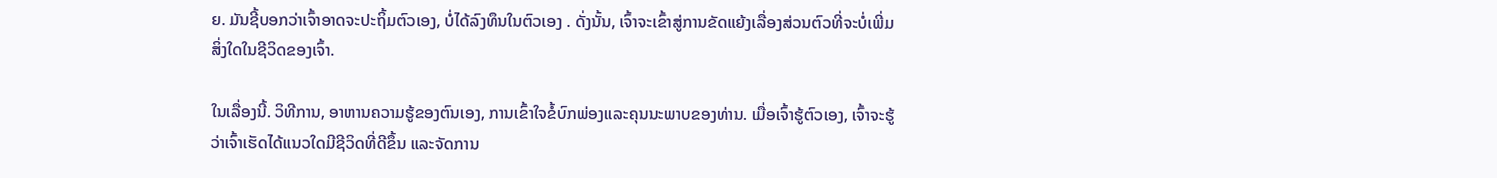ຍ. ມັນຊີ້ບອກວ່າເຈົ້າອາດຈະປະຖິ້ມຕົວເອງ, ບໍ່ໄດ້ລົງທຶນໃນຕົວເອງ . ດັ່ງນັ້ນ, ເຈົ້າຈະເຂົ້າສູ່ການຂັດແຍ້ງເລື່ອງສ່ວນຕົວທີ່ຈະບໍ່ເພີ່ມສິ່ງໃດໃນຊີວິດຂອງເຈົ້າ.

ໃນເລື່ອງນີ້. ວິທີການ, ອາຫານຄວາມຮູ້ຂອງຕົນເອງ, ການເຂົ້າໃຈຂໍ້ບົກພ່ອງແລະຄຸນນະພາບຂອງທ່ານ. ເມື່ອເຈົ້າຮູ້ຕົວເອງ, ເຈົ້າຈະຮູ້ວ່າເຈົ້າເຮັດໄດ້ແນວໃດມີຊີວິດທີ່ດີຂຶ້ນ ແລະຈັດການ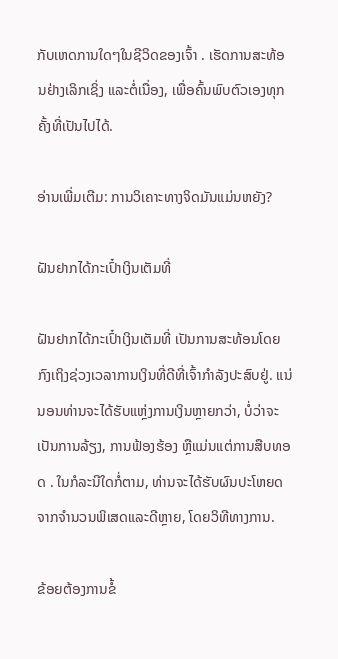ກັບເຫດການໃດໆໃນຊີວິດຂອງເຈົ້າ . ເຮັດການສະທ້ອນຢ່າງເລິກເຊິ່ງ ແລະຕໍ່ເນື່ອງ, ເພື່ອຄົ້ນພົບຕົວເອງທຸກຄັ້ງທີ່ເປັນໄປໄດ້.

ອ່ານເພີ່ມເຕີມ: ການວິເຄາະທາງຈິດມັນແມ່ນຫຍັງ?

ຝັນຢາກໄດ້ກະເປົ໋າເງິນເຕັມທີ່

ຝັນຢາກໄດ້ກະເປົ໋າເງິນເຕັມທີ່ ເປັນການສະທ້ອນໂດຍກົງເຖິງຊ່ວງເວລາການເງິນທີ່ດີທີ່ເຈົ້າກຳລັງປະສົບຢູ່. ແນ່ນອນທ່ານຈະໄດ້ຮັບແຫຼ່ງການເງິນຫຼາຍກວ່າ, ບໍ່ວ່າຈະເປັນການລ້ຽງ, ການຟ້ອງຮ້ອງ ຫຼືແມ່ນແຕ່ການສືບທອດ . ໃນກໍລະນີໃດກໍ່ຕາມ, ທ່ານຈະໄດ້ຮັບຜົນປະໂຫຍດຈາກຈໍານວນພິເສດແລະດີຫຼາຍ, ໂດຍວິທີທາງການ.

ຂ້ອຍຕ້ອງການຂໍ້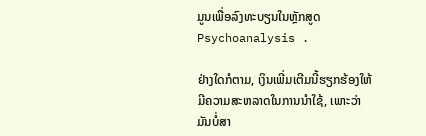ມູນເພື່ອລົງທະບຽນໃນຫຼັກສູດ Psychoanalysis .

ຢ່າງໃດກໍຕາມ, ເງິນເພີ່ມເຕີມນີ້ຮຽກຮ້ອງໃຫ້ມີຄວາມສະຫລາດໃນການນຳໃຊ້, ເພາະວ່າມັນບໍ່ສາ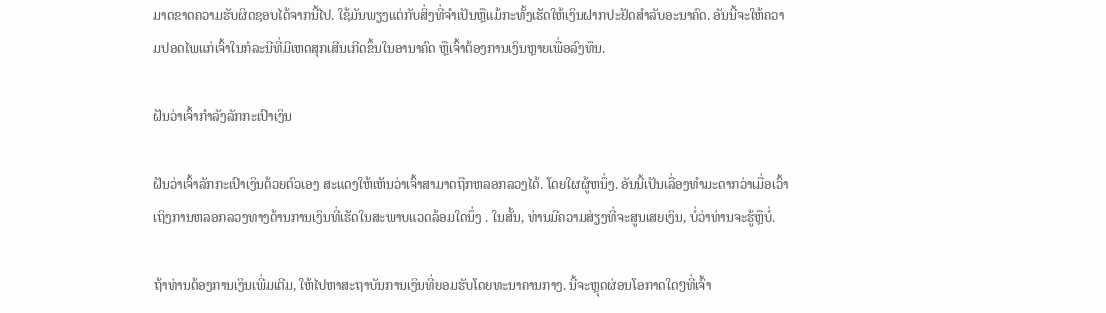ມາດຂາດຄວາມຮັບຜິດຊອບໄດ້ຈາກນີ້ໄປ. ໃຊ້ມັນພຽງແຕ່ກັບສິ່ງທີ່ຈໍາເປັນຫຼືແມ້ກະທັ້ງເຮັດໃຫ້ເງິນຝາກປະຢັດສໍາລັບອະນາຄົດ. ອັນນີ້ຈະໃຫ້ຄວາມປອດໄພແກ່ເຈົ້າໃນກໍລະນີທີ່ມີເຫດສຸກເສີນເກີດຂຶ້ນໃນອານາຄົດ ຫຼືເຈົ້າຕ້ອງການເງິນຫຼາຍເພື່ອລົງທຶນ.

ຝັນວ່າເຈົ້າກໍາລັງລັກກະເປົາເງິນ

ຝັນວ່າເຈົ້າລັກກະເປົາເງິນດ້ວຍຕົວເອງ ສະແດງໃຫ້ເຫັນວ່າເຈົ້າສາມາດຖືກຫລອກລວງໄດ້. ໂດຍໃຜຜູ້ຫນຶ່ງ. ອັນນີ້ເປັນເລື່ອງທຳມະດາກວ່າເມື່ອເວົ້າເຖິງການຫລອກລວງທາງດ້ານການເງິນທີ່ເຮັດໃນສະພາບແວດລ້ອມໃດນຶ່ງ . ໃນສັ້ນ, ທ່ານມີຄວາມສ່ຽງທີ່ຈະສູນເສຍເງິນ, ບໍ່ວ່າທ່ານຈະຮູ້ຫຼືບໍ່.

ຖ້າທ່ານຕ້ອງການເງິນເພີ່ມເຕີມ, ໃຫ້ໄປຫາສະຖາບັນການເງິນທີ່ຍອມຮັບໂດຍທະນາຄານກາງ. ນີ້ຈະຫຼຸດຜ່ອນໂອກາດໃດໆທີ່ເຈົ້າ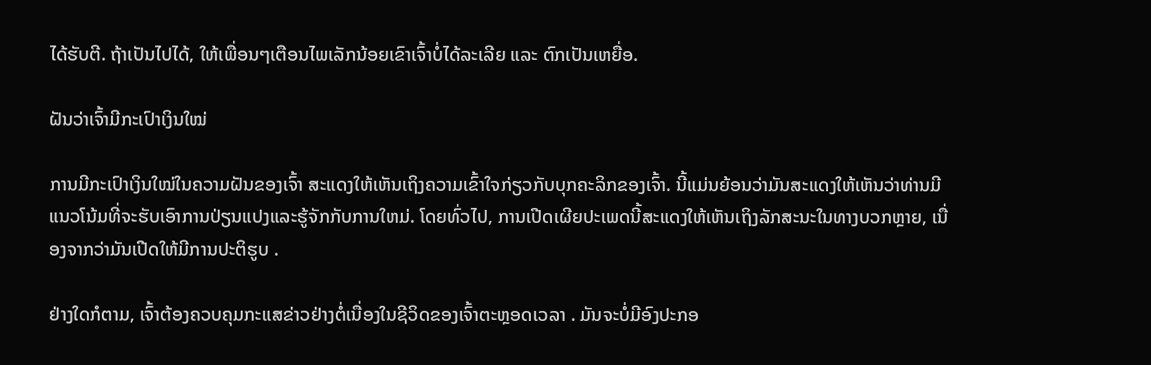ໄດ້ຮັບຕີ. ຖ້າເປັນໄປໄດ້, ໃຫ້ເພື່ອນໆເຕືອນໄພເລັກນ້ອຍເຂົາເຈົ້າບໍ່ໄດ້ລະເລີຍ ແລະ ຕົກເປັນເຫຍື່ອ.

ຝັນວ່າເຈົ້າມີກະເປົາເງິນໃໝ່

ການມີກະເປົາເງິນໃໝ່ໃນຄວາມຝັນຂອງເຈົ້າ ສະແດງໃຫ້ເຫັນເຖິງຄວາມເຂົ້າໃຈກ່ຽວກັບບຸກຄະລິກຂອງເຈົ້າ. ນີ້ແມ່ນຍ້ອນວ່າມັນສະແດງໃຫ້ເຫັນວ່າທ່ານມີແນວໂນ້ມທີ່ຈະຮັບເອົາການປ່ຽນແປງແລະຮູ້ຈັກກັບການໃຫມ່. ໂດຍທົ່ວໄປ, ການເປີດເຜີຍປະເພດນີ້ສະແດງໃຫ້ເຫັນເຖິງລັກສະນະໃນທາງບວກຫຼາຍ, ເນື່ອງຈາກວ່າມັນເປີດໃຫ້ມີການປະຕິຮູບ .

ຢ່າງໃດກໍຕາມ, ເຈົ້າຕ້ອງຄວບຄຸມກະແສຂ່າວຢ່າງຕໍ່ເນື່ອງໃນຊີວິດຂອງເຈົ້າຕະຫຼອດເວລາ . ມັນຈະບໍ່ມີອົງປະກອ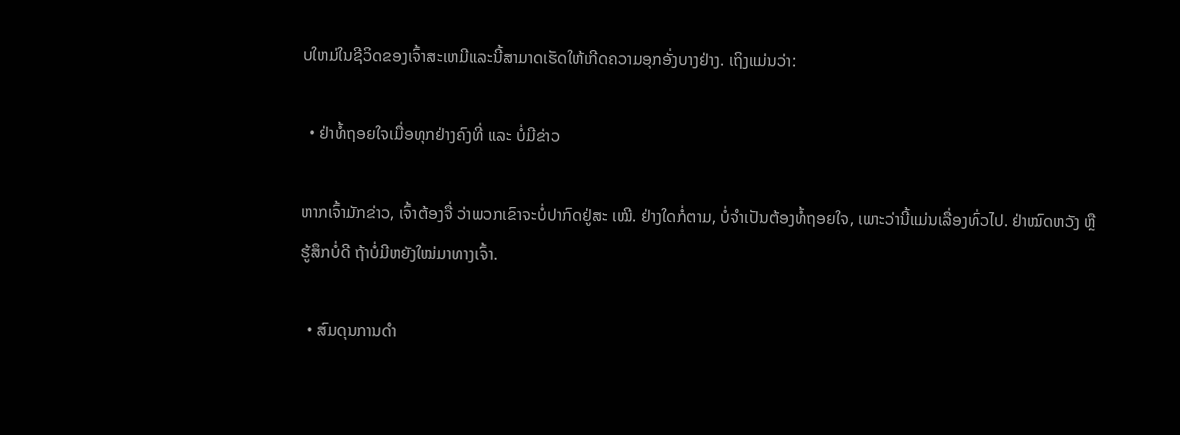ບໃຫມ່ໃນຊີວິດຂອງເຈົ້າສະເຫມີແລະນີ້ສາມາດເຮັດໃຫ້ເກີດຄວາມອຸກອັ່ງບາງຢ່າງ. ເຖິງແມ່ນວ່າ:

  • ຢ່າທໍ້ຖອຍໃຈເມື່ອທຸກຢ່າງຄົງທີ່ ແລະ ບໍ່ມີຂ່າວ

ຫາກເຈົ້າມັກຂ່າວ, ເຈົ້າຕ້ອງຈື່ ວ່າພວກເຂົາຈະບໍ່ປາກົດຢູ່ສະ ເໝີ. ຢ່າງໃດກໍ່ຕາມ, ບໍ່ຈໍາເປັນຕ້ອງທໍ້ຖອຍໃຈ, ເພາະວ່ານີ້ແມ່ນເລື່ອງທົ່ວໄປ. ຢ່າໝົດຫວັງ ຫຼື ຮູ້ສຶກບໍ່ດີ ຖ້າບໍ່ມີຫຍັງໃໝ່ມາທາງເຈົ້າ.

  • ສົມດຸນການດຳ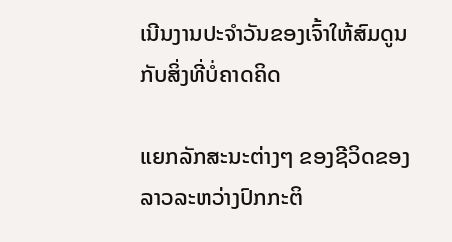ເນີນງານປະຈຳວັນຂອງເຈົ້າໃຫ້ສົມດູນກັບສິ່ງທີ່ບໍ່ຄາດຄິດ

ແຍກລັກສະນະຕ່າງໆ ຂອງຊີວິດຂອງລາວລະຫວ່າງປົກກະຕິ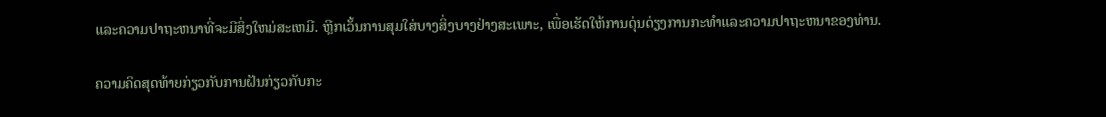ແລະຄວາມປາຖະຫນາທີ່ຈະມີສິ່ງໃຫມ່ສະເຫມີ. ຫຼີກເວັ້ນການສຸມໃສ່ບາງສິ່ງບາງຢ່າງສະເພາະ, ເພື່ອເຮັດໃຫ້ການດຸ່ນດ່ຽງການກະທໍາແລະຄວາມປາຖະຫນາຂອງທ່ານ.

ຄວາມຄິດສຸດທ້າຍກ່ຽວກັບການຝັນກ່ຽວກັບກະ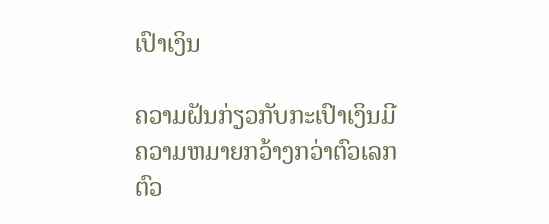ເປົາເງິນ

ຄວາມຝັນກ່ຽວກັບກະເປົາເງິນມີຄວາມຫມາຍກວ້າງກວ່າຕົວເລກຕົວ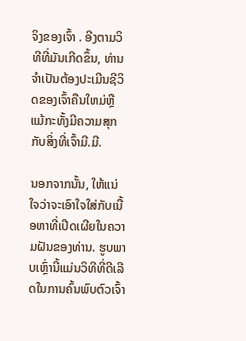ຈິງຂອງເຈົ້າ . ອີງຕາມວິທີທີ່ມັນເກີດຂຶ້ນ, ທ່ານຈໍາເປັນຕ້ອງປະເມີນຊີວິດຂອງເຈົ້າຄືນໃຫມ່ຫຼືແມ້ກະທັ້ງມີຄວາມສຸກກັບສິ່ງທີ່ເຈົ້າມີ.ມີ.

ນອກຈາກນັ້ນ, ໃຫ້ແນ່ໃຈວ່າຈະເອົາໃຈໃສ່ກັບເນື້ອຫາທີ່ເປີດເຜີຍໃນຄວາມຝັນຂອງທ່ານ. ຮູບພາບເຫຼົ່ານີ້ແມ່ນວິທີທີ່ດີເລີດໃນການຄົ້ນພົບຕົວເຈົ້າ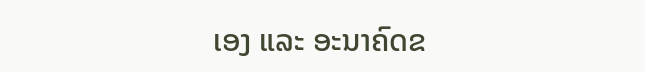ເອງ ແລະ ອະນາຄົດຂ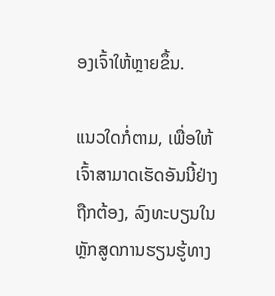ອງເຈົ້າໃຫ້ຫຼາຍຂຶ້ນ.

ແນວໃດກໍ່ຕາມ, ເພື່ອໃຫ້ເຈົ້າສາມາດເຮັດອັນນີ້ຢ່າງຖືກຕ້ອງ, ລົງທະບຽນໃນຫຼັກສູດການຮຽນຮູ້ທາງ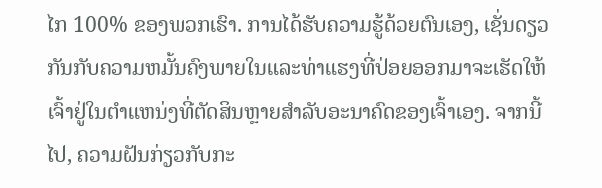ໄກ 100% ຂອງພວກເຮົາ. ການໄດ້ຮັບຄວາມຮູ້ດ້ວຍຕົນເອງ, ເຊັ່ນດຽວກັນກັບຄວາມຫມັ້ນຄົງພາຍໃນແລະທ່າແຮງທີ່ປ່ອຍອອກມາຈະເຮັດໃຫ້ເຈົ້າຢູ່ໃນຕໍາແຫນ່ງທີ່ຕັດສິນຫຼາຍສໍາລັບອະນາຄົດຂອງເຈົ້າເອງ. ຈາກນີ້ໄປ, ຄວາມຝັນກ່ຽວກັບກະ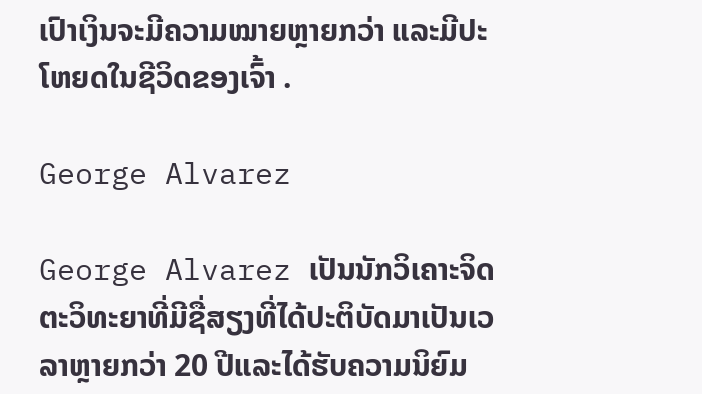ເປົາເງິນຈະມີຄວາມໝາຍຫຼາຍກວ່າ ແລະມີປະໂຫຍດໃນຊີວິດຂອງເຈົ້າ .

George Alvarez

George Alvarez ເປັນນັກວິເຄາະຈິດຕະວິທະຍາທີ່ມີຊື່ສຽງທີ່ໄດ້ປະຕິບັດມາເປັນເວລາຫຼາຍກວ່າ 20 ປີແລະໄດ້ຮັບຄວາມນິຍົມ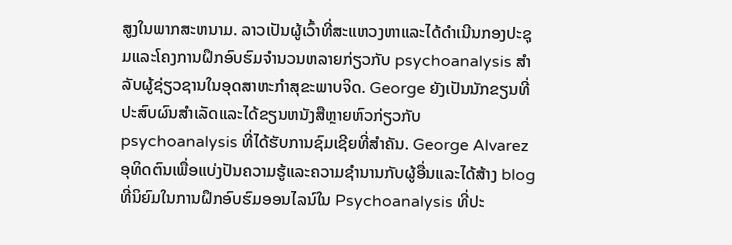ສູງໃນພາກສະຫນາມ. ລາວເປັນຜູ້ເວົ້າທີ່ສະແຫວງຫາແລະໄດ້ດໍາເນີນກອງປະຊຸມແລະໂຄງການຝຶກອົບຮົມຈໍານວນຫລາຍກ່ຽວກັບ psychoanalysis ສໍາລັບຜູ້ຊ່ຽວຊານໃນອຸດສາຫະກໍາສຸຂະພາບຈິດ. George ຍັງເປັນນັກຂຽນທີ່ປະສົບຜົນສໍາເລັດແລະໄດ້ຂຽນຫນັງສືຫຼາຍຫົວກ່ຽວກັບ psychoanalysis ທີ່ໄດ້ຮັບການຊົມເຊີຍທີ່ສໍາຄັນ. George Alvarez ອຸທິດຕົນເພື່ອແບ່ງປັນຄວາມຮູ້ແລະຄວາມຊໍານານກັບຜູ້ອື່ນແລະໄດ້ສ້າງ blog ທີ່ນິຍົມໃນການຝຶກອົບຮົມອອນໄລນ໌ໃນ Psychoanalysis ທີ່ປະ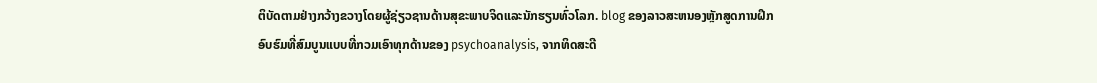ຕິບັດຕາມຢ່າງກວ້າງຂວາງໂດຍຜູ້ຊ່ຽວຊານດ້ານສຸຂະພາບຈິດແລະນັກຮຽນທົ່ວໂລກ. blog ຂອງລາວສະຫນອງຫຼັກສູດການຝຶກອົບຮົມທີ່ສົມບູນແບບທີ່ກວມເອົາທຸກດ້ານຂອງ psychoanalysis, ຈາກທິດສະດີ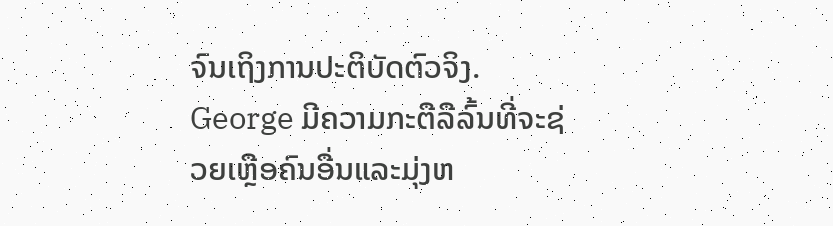ຈົນເຖິງການປະຕິບັດຕົວຈິງ. George ມີຄວາມກະຕືລືລົ້ນທີ່ຈະຊ່ວຍເຫຼືອຄົນອື່ນແລະມຸ່ງຫ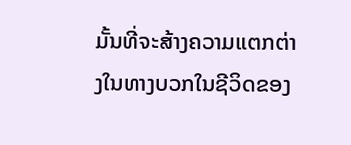ມັ້ນທີ່ຈະສ້າງຄວາມແຕກຕ່າງໃນທາງບວກໃນຊີວິດຂອງ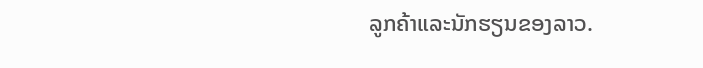ລູກຄ້າແລະນັກຮຽນຂອງລາວ.